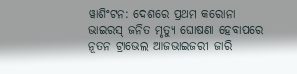ୱାଶିଂଟନ: ଦେଶରେ ପ୍ରଥମ କରୋନା ଭାଇରସ୍ ଜନିତ ମୃତ୍ୟୁ ଘୋଷଣା ହେବାପରେ ନୂତନ ଟ୍ରାଭେଲ ଆଜଭାଇଜରୀ ଜାରି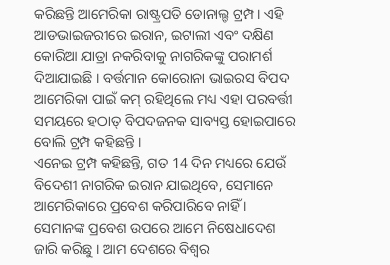କରିଛନ୍ତି ଆମେରିକା ରାଷ୍ଟ୍ରପତି ଡୋନାଲ୍ଡ ଟ୍ରମ୍ପ । ଏହି ଆଡଭାଇଜରୀରେ ଇରାନ, ଇଟାଲୀ ଏବଂ ଦକ୍ଷିଣ କୋରିଆ ଯାତ୍ରା ନକରିବାକୁ ନାଗରିକଙ୍କୁ ପରାମର୍ଶ ଦିଆଯାଇଛି । ବର୍ତ୍ତମାନ କୋରୋନା ଭାଇରସ ବିପଦ ଆମେରିକା ପାଇଁ କମ୍ ରହିଥିଲେ ମଧ୍ୟ ଏହା ପରବର୍ତ୍ତୀ ସମୟରେ ହଠାତ୍ ବିପଦଜନକ ସାବ୍ୟସ୍ତ ହୋଇପାରେ ବୋଲି ଟ୍ରମ୍ପ କହିଛନ୍ତି ।
ଏନେଇ ଟ୍ରମ୍ପ କହିଛନ୍ତି, ଗତ 14 ଦିନ ମଧ୍ୟରେ ଯେଉଁ ବିଦେଶୀ ନାଗରିକ ଇରାନ ଯାଇଥିବେ, ସେମାନେ ଆମେରିକାରେ ପ୍ରବେଶ କରିପାରିବେ ନାହିଁ । ସେମାନଙ୍କ ପ୍ରବେଶ ଉପରେ ଆମେ ନିଷେଧାଦେଶ ଜାରି କରିଛୁ । ଆମ ଦେଶରେ ବିଶ୍ବର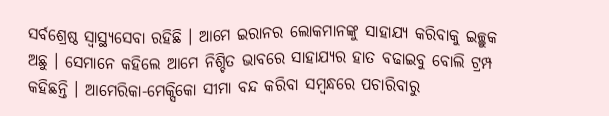ସର୍ବଶ୍ରେଷ୍ଠ ସ୍ବାସ୍ଥ୍ୟସେବା ରହିଛି । ଆମେ ଇରାନର ଲୋକମାନଙ୍କୁ ସାହାଯ୍ୟ କରିବାକୁ ଇଚ୍ଛୁକ ଅଛୁ । ସେମାନେ କହିଲେ ଆମେ ନିଶ୍ଚିତ ଭାବରେ ସାହାଯ୍ୟର ହାତ ବଢାଇବୁ ବୋଲି ଟ୍ରମ୍ପ କହିଛନ୍ତି । ଆମେରିକା-ମେକ୍ସିକୋ ସୀମା ବନ୍ଦ କରିବା ସମ୍ବନ୍ଧରେ ପଚାରିବାରୁ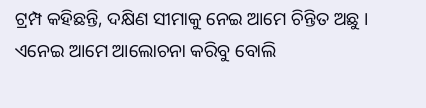ଟ୍ରମ୍ପ କହିଛନ୍ତି, ଦକ୍ଷିଣ ସୀମାକୁ ନେଇ ଆମେ ଚିନ୍ତିତ ଅଛୁ । ଏନେଇ ଆମେ ଆଲୋଚନା କରିବୁ ବୋଲି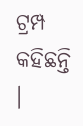ଟ୍ରମ୍ପ କହିଛନ୍ତି ।